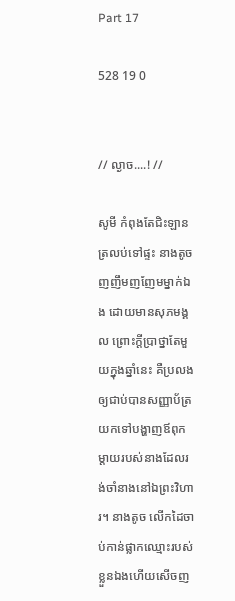Part 17

528 19 0


// ល្ងាច....! //

សូមី កំពុងតែជិះឡាន ត្រលប់ទៅផ្ទះ នាងតូច ញញឹមញញែមម្នាក់ឯង ដោយមានសុភមង្គល ព្រោះក្តីប្រាថ្នាតែមួយក្នុងឆ្នាំនេះ គឺប្រលងឲ្យជាប់បានសញ្ញាប័ត្រ យកទៅបង្ហាញឪពុកម្តាយរបស់នាងដែលរង់ចាំនាងនៅឯព្រះវិហារ។ នាងតូច លើកដៃចាប់កាន់ផ្លាកឈ្មោះរបស់ខ្លួនឯងហើយសើចញ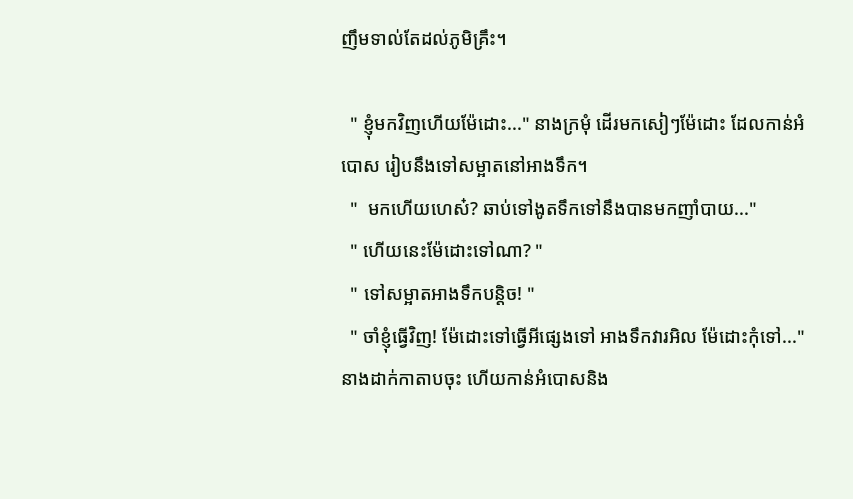ញឹមទាល់តែដល់ភូមិគ្រឹះ។

  " ខ្ញុំមកវិញហើយម៉ែដោះ..." នាងក្រមុំ ដើរមកសៀៗម៉ែដោះ ដែលកាន់អំបោស រៀបនឹងទៅសម្អាតនៅអាងទឹក។
  "  មកហើយហេស៎? ឆាប់ទៅងូតទឹកទៅនឹងបានមកញាំបាយ..."
  " ហើយនេះម៉ែដោះទៅណា? "
  " ទៅសម្អាតអាងទឹកបន្តិច! "
  " ចាំខ្ញុំធ្វើវិញ! ម៉ែដោះទៅធ្វើអីផ្សេងទៅ អាងទឹកវារអិល ម៉ែដោះកុំទៅ..." នាងដាក់កាតាបចុះ ហើយកាន់អំបោសនិង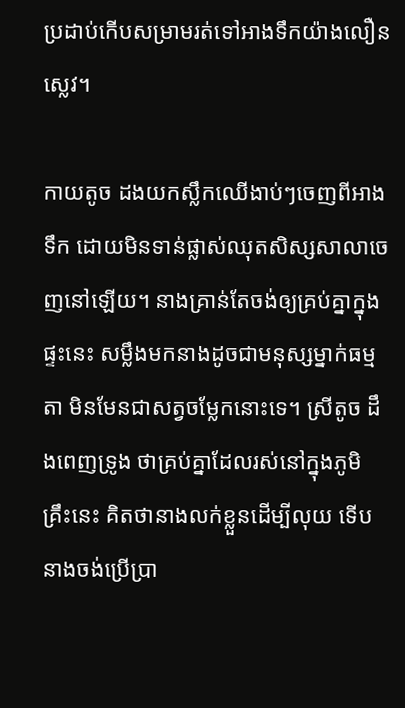ប្រដាប់កើបសម្រាមរត់ទៅអាងទឹកយ៉ាងលឿនស្លេវ។

កាយតូច ដងយកស្លឹកឈើងាប់ៗចេញពីអាងទឹក ដោយមិនទាន់ផ្លាស់ឈុតសិស្សសាលាចេញនៅឡើយ។ នាងគ្រាន់តែចង់ឲ្យគ្រប់គ្នាក្នុងផ្ទះនេះ សម្លឹងមកនាងដូចជាមនុស្សម្នាក់ធម្មតា មិនមែនជាសត្វចម្លែកនោះទេ។ ស្រីតូច ដឹងពេញទ្រូង ថាគ្រប់គ្នាដែលរស់នៅក្នុងភូមិគ្រឹះនេះ គិតថានាងលក់ខ្លួនដើម្បីលុយ ទើបនាងចង់ប្រើប្រា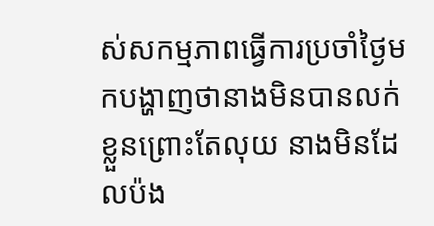ស់សកម្មភាពធ្វើការប្រចាំថ្ងៃមកបង្ហាញថានាងមិនបានលក់ខ្លួនព្រោះតែលុយ នាងមិនដែលប៉ង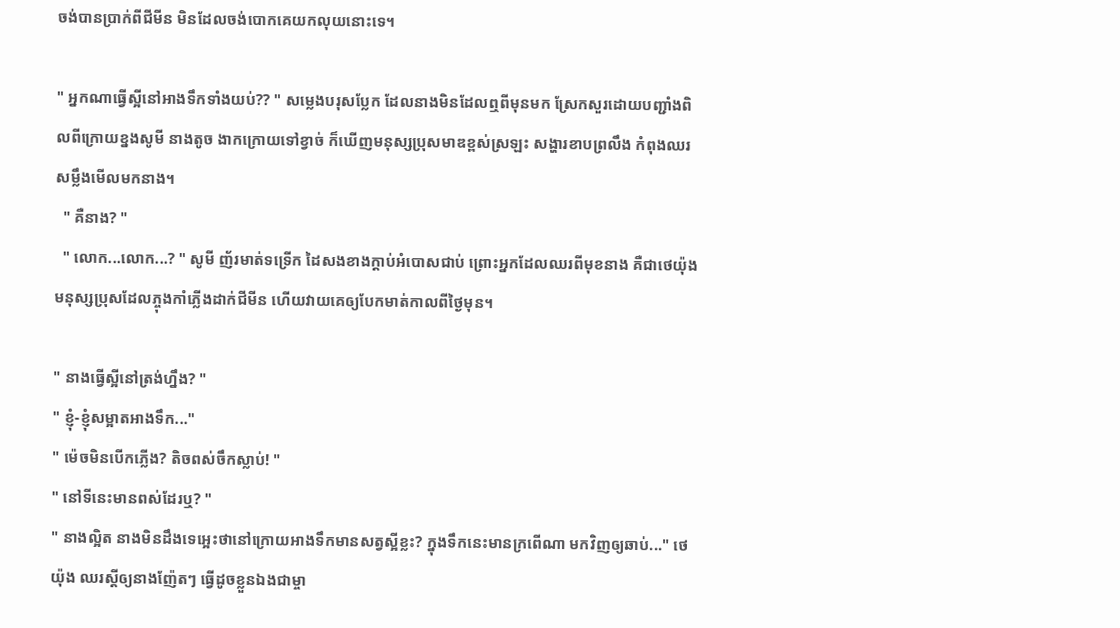ចង់បានប្រាក់ពីជីមីន មិនដែលចង់បោកគេយកលុយនោះទេ។

" អ្នកណាធ្វើស្អីនៅអាងទឹកទាំងយប់?? " សម្លេងបរុសប្លែក ដែលនាងមិនដែលឮពីមុនមក ស្រែកសួរដោយបញ្ជាំងពិលពីក្រោយខ្នងសូមី នាងតូច ងាកក្រោយទៅខ្វាច់ ក៏ឃើញមនុស្សប្រុសមាឌខ្ពស់ស្រឡះ សង្ហារខាបព្រលឹង កំពុងឈរសម្លឹងមើលមកនាង។
  " គឺនាង? "
  " លោក...លោក...? " សូមី ញ័រមាត់ទទ្រើក ដៃសងខាងក្តាប់អំបោសជាប់ ព្រោះអ្នកដែលឈរពីមុខនាង គឺជាថេយ៉ុង មនុស្សប្រុសដែលភ្ចុងកាំភ្លើងដាក់ជីមីន ហើយវាយគេឲ្យបែកមាត់កាលពីថ្ងៃមុន។

" នាងធ្វើស្អីនៅត្រង់ហ្នឹង? "
" ខ្ញុំ-ខ្ញុំសម្អាតអាងទឹក..."
" ម៉េចមិនបើកភ្លើង? តិចពស់ចឹកស្លាប់! "
" នៅទីនេះមានពស់ដែរឬ? "
" នាងល្អិត នាងមិនដឹងទេអ្អេះថានៅក្រោយអាងទឹកមានសត្វស្អីខ្លះ? ក្នុងទឹកនេះមានក្រពើណា មកវិញឲ្យឆាប់..." ថេយ៉ុង ឈរស្តីឲ្យនាងញ៉ែតៗ ធ្វើដូចខ្លួនឯងជាម្ចា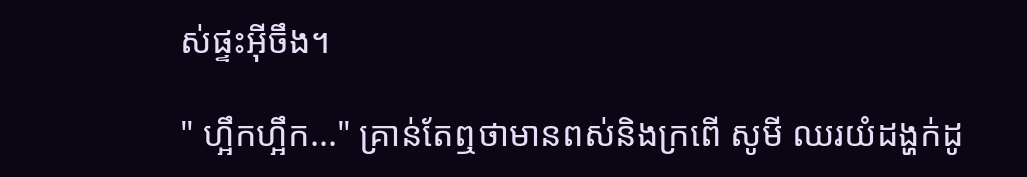ស់ផ្ទះអ៊ីចឹង។

" ហ្អឹកហ្អឹក..." គ្រាន់តែឮថាមានពស់និងក្រពើ សូមី ឈរយំដង្ហក់ដូ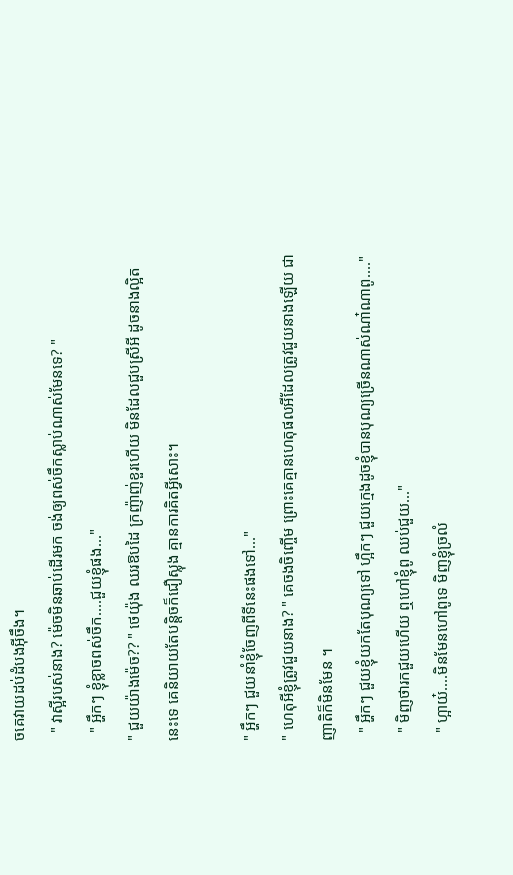ចគេវាយដប់ដំបងអ៊ីចឹង។
  " វាស្អីរបស់នាង? ម៉េចមិនឆាប់ដើរមក ចង់ឲ្យពស់ចឹកស្លាប់ណាស់មែនទេ? "
  " អ្ហឹកៗ ខ្ញុំខ្លាចពស់ចឹក....ជួយខ្ញុំផង..."
" ជួយយ៉ាងម៉េច?? " ថេយ៉ុង ឈរឱបដៃ ក្រញ៉ាញ់ខួរហើយ មិនដែលជួបស្រីអី ដូចនាងល្អិតនេះទេ គេនិយាយតែបន្តិចក៏ជឿស្លុង គ្មានការគិតអ្វីសោះ។

" អ្ហឹកៗ ជួយនាំខ្ញុំចែញពីទីនេះផងទៅ..."
" ហេតុអីខ្ញុំត្រូវជួយនាង? " គេចងចិញ្ចើម ព្រោះគេគ្មានហេតុផលអីដែលត្រូវជួយនាងឡើយ ជាញាតិក៏មិនមែន ។
  " អ្ហឹកៗ ជួយខ្ញុំយកតែបុណ្យទៅ ហ្អឹកៗ ជួយក្មេងដូចខ្ញុំបានបុណ្យច្រើនណាស់ណា៎ណាពូ...."
  " មិញថារកជួយហើយ ឮហៅខ្ញុំពូ ឈប់ជួយ..."
  " ហ្អាយ៎....មិនមែនហៅពូទេ មិញខ្ញុំច្រលំ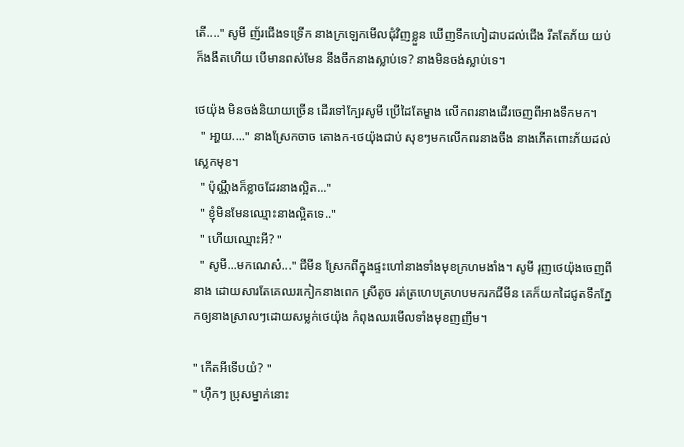តើ...." សូមី ញ័រជើងទទ្រើក នាងក្រឡេកមើលជុំវិញខ្លួន ឃើញទឹកហៀដាបដល់ជើង រឹតតែភ័យ យប់ក៏ងងឹតហើយ បើមានពស់មែន នឹងចឹកនាងស្លាប់ទេ? នាងមិនចង់ស្លាប់ទេ។

ថេយ៉ុង មិនចង់និយាយច្រើន ដើរទៅក្បែរសូមី ប្រើដៃតែម្ខាង លើកពរនាងដើរចេញពីអាងទឹកមក។
  " អា្ហយ...." នាងស្រែកចាច តោងក-ថេយ៉ុងជាប់ សុខៗមកលើកពរនាងចឹង នាងភើតពោះភ័យដល់ស្លេកមុខ។
  " ប៉ុណ្ណឹងក៏ខ្លាចដែរនាងល្អិត..."
  " ខ្ញុំមិនមែនឈ្មោះនាងល្អិតទេ.."
  " ហើយឈ្មោះអី? "
  " សូមី...មកណេស៎..." ជីមីន ស្រែកពីក្នុងផ្ទះហៅនាងទាំងមុខក្រហមងាំង។ សូមី រុញថេយ៉ុងចេញពីនាង ដោយសារតែគេឈរកៀកនាងពេក ស្រីតូច រត់ត្រហេបត្រហបមករកជីមីន គេក៏យកដៃជូតទឹកភ្នែកឲ្យនាងស្រាលៗដោយសម្លក់ថេយ៉ុង កំពុងឈរមើលទាំងមុខញញឹម។

" កើតអីទើបយំ? "
" ហុឹកៗ ប្រុសម្នាក់នោះ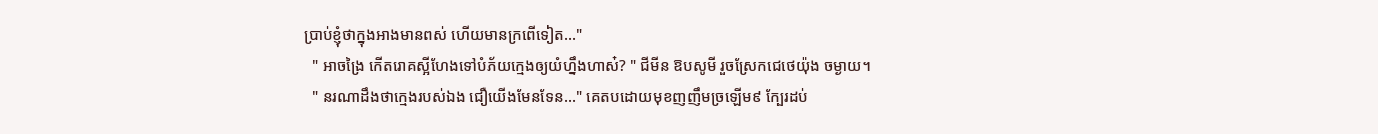ប្រាប់ខ្ញុំថាក្នុងអាងមានពស់ ហើយមានក្រពើទៀត..."
  " អាចង្រៃ កើតរោគស្អីហែងទៅបំភ័យក្មេងឲ្យយំហ្នឹងហាស៎? " ជីមីន ឱបសូមី រួចស្រែកជេថេយ៉ុង ចម្ងាយ។
  " នរណាដឹងថាក្មេងរបស់ឯង ជឿយើងមែនទែន..." គេតបដោយមុខញញឹមច្រឡើម៩ ក្បែរដប់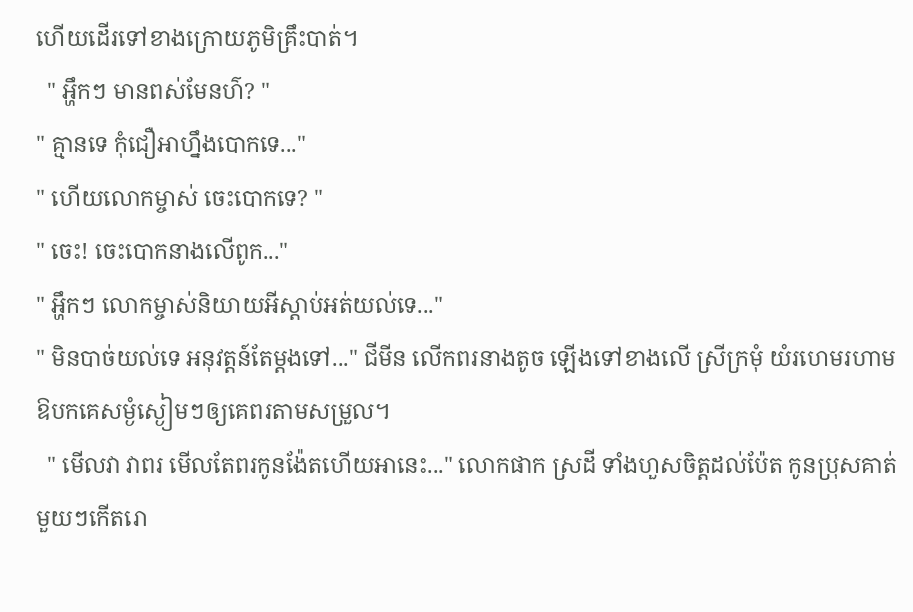ហើយដើរទៅខាងក្រោយភូមិគ្រឹះបាត់។
  " អ្ហឹកៗ មានពស់មែនហ៌? "
" គ្មានទេ កុំជឿអាហ្នឹងបោកទេ..."
" ហើយលោកម្ចាស់ ចេះបោកទេ? "
" ចេះ! ចេះបោកនាងលើពូក..."
" អ្ហឹកៗ លោកម្ចាស់និយាយអីស្តាប់អត់យល់ទេ..."
" មិនបាច់យល់ទេ អនុវត្តន៍តែម្តងទៅ..." ជីមីន លើកពរនាងតូច ឡើងទៅខាងលើ ស្រីក្រមុំ យំរហេមរហាមឱបកគេសម្ងំស្ងៀមៗឲ្យគេពរតាមសម្រួល។
  " មើលវា វាពរ មើលតែពរកូនង៉ែតហើយអានេះ..." លោកផាក ស្រដី ទាំងហួសចិត្តដល់ប៉ែត កូនប្រុសគាត់មួយៗកើតរោ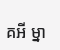គអី ម្នា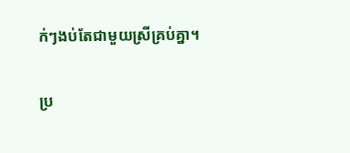ក់ៗងប់តែជាមួយស្រីគ្រប់គ្នា។

ប្រ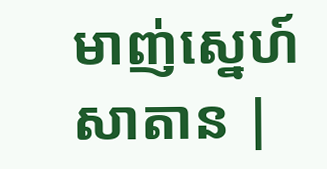មាញ់ស្នេហ៍សាតាន |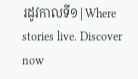រដូវកាលទី១|Where stories live. Discover now